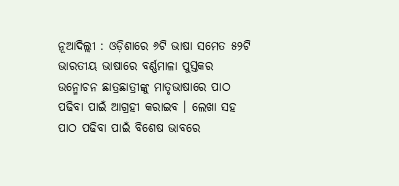ନୂଆଦିଲ୍ଲୀ : ଓଡ଼ିଶାରେ ୬ଟି ଭାଷା ସମେତ ୫୨ଟି ଭାରତୀୟ ଭାଷାରେ ବର୍ଣ୍ଣମାଳା ପୁସ୍ତକର ଉନ୍ମୋଚନ ଛାତ୍ରଛାତ୍ରୀଙ୍କୁ ମାତୃଭାଷାରେ ପାଠ ପଢିବା ପାଇଁ ଆଗ୍ରହୀ କରାଇବ । ଲେଖା ସହ ପାଠ ପଢିବା ପାଇଁ ବିଶେଷ ଭାବରେ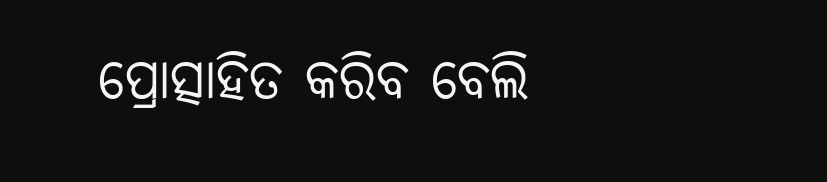ପ୍ରୋତ୍ସାହିତ କରିବ ବେଲି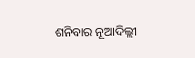ଶନିବାର ନୂଆଦିଲ୍ଲୀ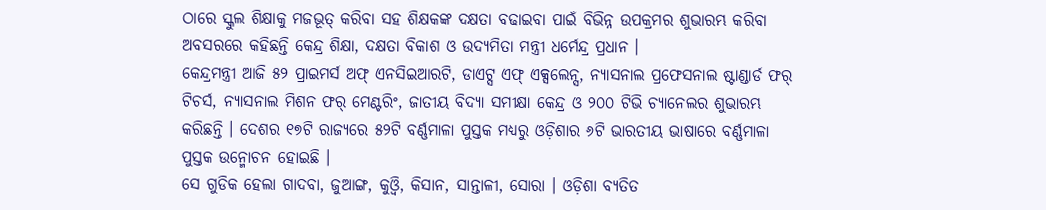ଠାରେ ସ୍କୁଲ ଶିକ୍ଷାକୁ ମଜଭୂତ୍ କରିବା ସହ ଶିକ୍ଷକଙ୍କ ଦକ୍ଷତା ବଢାଇବା ପାଇଁ ବିଭିନ୍ନ ଉପକ୍ରମର ଶୁଭାରମ୍ଭ କରିବା ଅବସରରେ କହିଛନ୍ତି କେନ୍ଦ୍ର ଶିକ୍ଷା, ଦକ୍ଷତା ବିକାଶ ଓ ଉଦ୍ୟମିତା ମନ୍ତ୍ରୀ ଧର୍ମେନ୍ଦ୍ର ପ୍ରଧାନ ।
କେନ୍ଦ୍ରମନ୍ତ୍ରୀ ଆଜି ୫୨ ପ୍ରାଇମର୍ସ ଅଫ୍ ଏନସିଇଆରଟି, ଡାଏଟ୍ସ ଏଫ୍ ଏକ୍ସଲେନ୍ସ, ନ୍ୟାସନାଲ ପ୍ରଫେସନାଲ ଷ୍ଟାଣ୍ଡାର୍ଡ ଫର୍ ଟିଚର୍ସ, ନ୍ୟାସନାଲ ମିଶନ ଫର୍ ମେଣ୍ଟରିଂ, ଜାତୀୟ ବିଦ୍ୟା ସମୀକ୍ଷା କେନ୍ଦ୍ର ଓ ୨୦୦ ଟିଭି ଚ୍ୟାନେଲର ଶୁଭାରମ୍ଭ କରିଛନ୍ତି । ଦେଶର ୧୭ଟି ରାଜ୍ୟରେ ୫୨ଟି ବର୍ଣ୍ଣମାଳା ପୁସ୍ତକ ମଧ୍ୟରୁ ଓଡ଼ିଶାର ୬ଟି ଭାରତୀୟ ଭାଷାରେ ବର୍ଣ୍ଣମାଳା ପୁସ୍ତକ ଉନ୍ମୋଚନ ହୋଇଛି ।
ସେ ଗୁଡିକ ହେଲା ଗାଦବା, ଜୁଆଙ୍ଗ, କୁଓ୍ୱି, କିସାନ, ସାନ୍ତାଳୀ, ସୋରା । ଓଡ଼ିଶା ବ୍ୟତିତ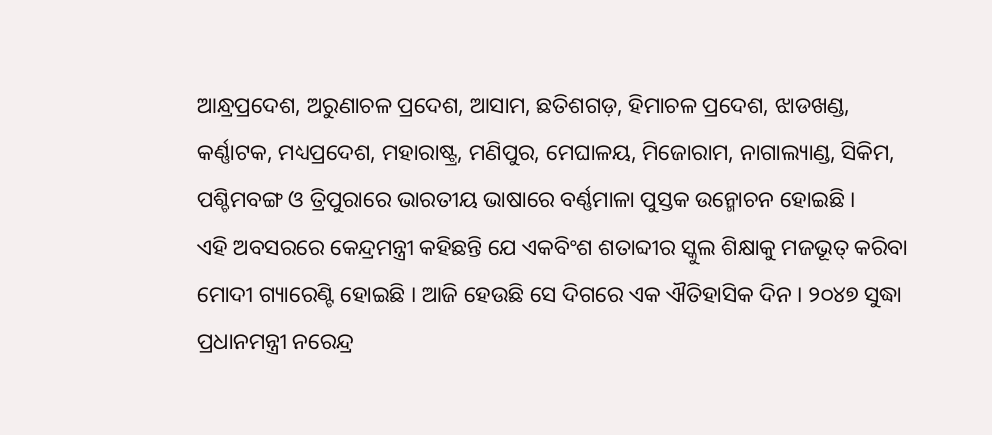ଆନ୍ଧ୍ରପ୍ରଦେଶ, ଅରୁଣାଚଳ ପ୍ରଦେଶ, ଆସାମ, ଛତିଶଗଡ଼, ହିମାଚଳ ପ୍ରଦେଶ, ଝାଡଖଣ୍ଡ, କର୍ଣ୍ଣାଟକ, ମଧ୍ୟପ୍ରଦେଶ, ମହାରାଷ୍ଟ୍ର, ମଣିପୁର, ମେଘାଳୟ, ମିଜୋରାମ, ନାଗାଲ୍ୟାଣ୍ଡ, ସିକିମ, ପଶ୍ଚିମବଙ୍ଗ ଓ ତ୍ରିପୁରାରେ ଭାରତୀୟ ଭାଷାରେ ବର୍ଣ୍ଣମାଳା ପୁସ୍ତକ ଉନ୍ମୋଚନ ହୋଇଛି ।
ଏହି ଅବସରରେ କେନ୍ଦ୍ରମନ୍ତ୍ରୀ କହିଛନ୍ତି ଯେ ଏକବିଂଶ ଶତାବ୍ଦୀର ସ୍କୁଲ ଶିକ୍ଷାକୁ ମଜଭୂତ୍ କରିବା ମୋଦୀ ଗ୍ୟାରେଣ୍ଟି ହୋଇଛି । ଆଜି ହେଉଛି ସେ ଦିଗରେ ଏକ ଐତିହାସିକ ଦିନ । ୨୦୪୭ ସୁଦ୍ଧା ପ୍ରଧାନମନ୍ତ୍ରୀ ନରେନ୍ଦ୍ର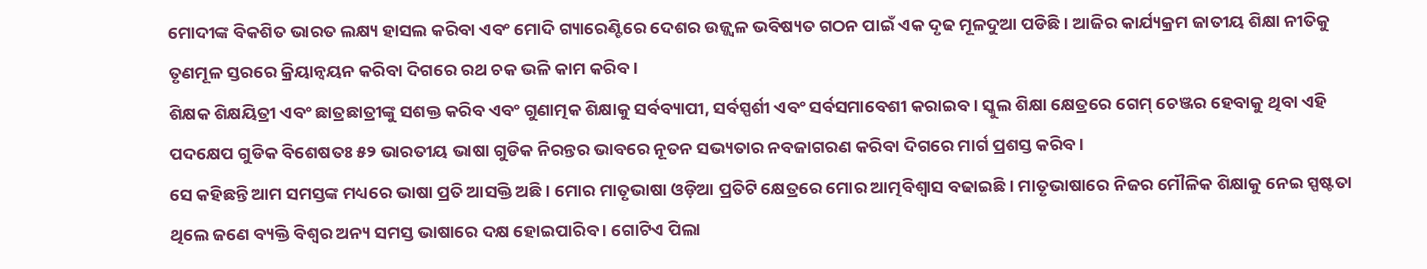ମୋଦୀଙ୍କ ବିକଶିତ ଭାରତ ଲକ୍ଷ୍ୟ ହାସଲ କରିବା ଏବଂ ମୋଦି ଗ୍ୟାରେଣ୍ଟିରେ ଦେଶର ଉଜ୍ଜ୍ୱଳ ଭବିଷ୍ୟତ ଗଠନ ପାଇଁ ଏକ ଦୃଢ ମୂଳଦୁଆ ପଡିଛି । ଆଜିର କାର୍ଯ୍ୟକ୍ରମ ଜାତୀୟ ଶିକ୍ଷା ନୀତିକୁ ତୃଣମୂଳ ସ୍ତରରେ କ୍ରିୟାନ୍ୱୟନ କରିବା ଦିଗରେ ରଥ ଚକ ଭଳି କାମ କରିବ ।
ଶିକ୍ଷକ ଶିକ୍ଷୟିତ୍ରୀ ଏବଂ ଛାତ୍ରଛାତ୍ରୀଙ୍କୁ ସଶକ୍ତ କରିବ ଏବଂ ଗୁଣାତ୍ମକ ଶିକ୍ଷାକୁ ସର୍ବବ୍ୟାପୀ, ସର୍ବସ୍ପର୍ଶୀ ଏବଂ ସର୍ବସମାବେଶୀ କରାଇବ । ସ୍କୁଲ ଶିକ୍ଷା କ୍ଷେତ୍ରରେ ଗେମ୍ ଚେଞ୍ଜର ହେବାକୁ ଥିବା ଏହି ପଦକ୍ଷେପ ଗୁଡିକ ବିଶେଷତଃ ୫୨ ଭାରତୀୟ ଭାଷା ଗୁଡିକ ନିରନ୍ତର ଭାବରେ ନୂତନ ସଭ୍ୟତାର ନବଜାଗରଣ କରିବା ଦିଗରେ ମାର୍ଗ ପ୍ରଶସ୍ତ କରିବ ।
ସେ କହିଛନ୍ତି ଆମ ସମସ୍ତଙ୍କ ମଧ୍ୟରେ ଭାଷା ପ୍ରତି ଆସକ୍ତି ଅଛି । ମୋର ମାତୃଭାଷା ଓଡ଼ିଆ ପ୍ରତିଟି କ୍ଷେତ୍ରରେ ମୋର ଆତ୍ମବିଶ୍ୱାସ ବଢାଇଛି । ମାତୃଭାଷାରେ ନିଜର ମୌଳିକ ଶିକ୍ଷାକୁ ନେଇ ସ୍ପଷ୍ଟତା ଥିଲେ ଜଣେ ବ୍ୟକ୍ତି ବିଶ୍ୱର ଅନ୍ୟ ସମସ୍ତ ଭାଷାରେ ଦକ୍ଷ ହୋଇପାରିବ । ଗୋଟିଏ ପିଲା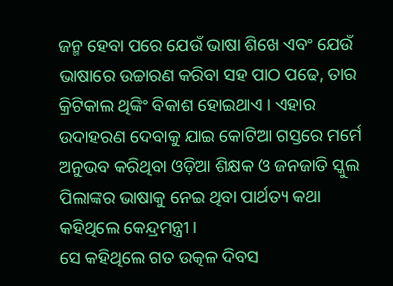ଜନ୍ମ ହେବା ପରେ ଯେଉଁ ଭାଷା ଶିଖେ ଏବଂ ଯେଉଁ ଭାଷାରେ ଉଚ୍ଚାରଣ କରିବା ସହ ପାଠ ପଢେ, ତାର କ୍ରିଟିକାଲ ଥିଙ୍କିଂ ବିକାଶ ହୋଇଥାଏ । ଏହାର ଉଦାହରଣ ଦେବାକୁ ଯାଇ କୋଟିଆ ଗସ୍ତରେ ମର୍ମେ ଅନୁଭବ କରିଥିବା ଓଡ଼ିଆ ଶିକ୍ଷକ ଓ ଜନଜାତି ସ୍କୁଲ ପିଲାଙ୍କର ଭାଷାକୁ ନେଇ ଥିବା ପାର୍ଥତ୍ୟ କଥା କହିଥିଲେ କେନ୍ଦ୍ରମନ୍ତ୍ରୀ ।
ସେ କହିଥିଲେ ଗତ ଉତ୍କଳ ଦିବସ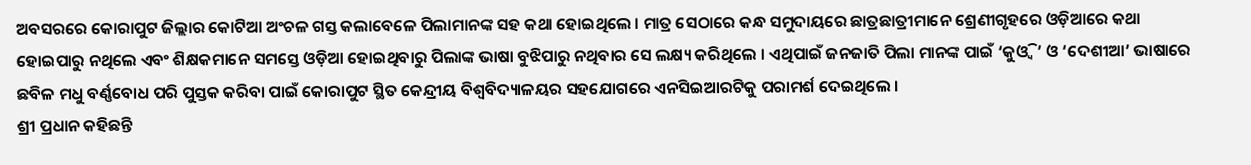ଅବସରରେ କୋରାପୁଟ ଜିଲ୍ଲାର କୋଟିଆ ଅଂଚଳ ଗସ୍ତ କଲାବେଳେ ପିଲାମାନଙ୍କ ସହ କଥା ହୋଇଥିଲେ । ମାତ୍ର ସେଠାରେ କନ୍ଧ ସମୁଦାୟରେ ଛାତ୍ରଛାତ୍ରୀମାନେ ଶ୍ରେଣୀଗୃହରେ ଓଡ଼ିଆରେ କଥା ହୋଇପାରୁ ନଥିଲେ ଏବଂ ଶିକ୍ଷକମାନେ ସମସ୍ତେ ଓଡ଼ିଆ ହୋଇଥିବାରୁ ପିଲାଙ୍କ ଭାଷା ବୁଝିପାରୁ ନଥିବାର ସେ ଲକ୍ଷ୍ୟ କରିଥିଲେ । ଏଥିପାଇଁ ଜନଜାତି ପିଲା ମାନଙ୍କ ପାଇଁ ‘କୁଓ୍ୱି’ ଓ ‘ଦେଶୀଆ’ ଭାଷାରେ ଛବିଳ ମଧୁ ବର୍ଣ୍ଣବୋଧ ପରି ପୁସ୍ତକ କରିବା ପାଇଁ କୋରାପୁଟ ସ୍ଥିତ କେନ୍ଦ୍ରୀୟ ବିଶ୍ୱବିଦ୍ୟାଳୟର ସହଯୋଗରେ ଏନସିଇଆରଟିକୁ ପରାମର୍ଶ ଦେଇଥିଲେ ।
ଶ୍ରୀ ପ୍ରଧାନ କହିଛନ୍ତି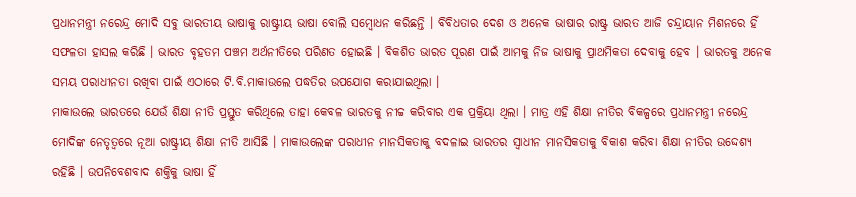ପ୍ରଧାନମନ୍ତ୍ରୀ ନରେନ୍ଦ୍ର ମୋଦି ସବୁ ଭାରତୀୟ ଭାଷାକୁ ରାଷ୍ଟ୍ରୀୟ ଭାଷା ବୋଲି ସମ୍ବୋଧନ କରିଛନ୍ତି । ବିବିଧତାର ଦେଶ ଓ ଅନେକ ଭାଷାର ରାଷ୍ଟ୍ର ଭାରତ ଆଜି ଚନ୍ଦ୍ରାୟାନ ମିଶନରେ ହିଁ ସଫଳତା ହାସଲ କରିଛି । ଭାରତ ବୃହତମ ପଞ୍ଚମ ଅର୍ଥନୀତିରେ ପରିଣତ ହୋଇଛି । ବିକଶିତ ଭାରତ ପୂରଣ ପାଇଁ ଆମକୁ ନିଜ ଭାଷାକୁ ପ୍ରାଥମିକତା ଦେବାକୁ ହେବ । ଭାରତକୁ ଅନେକ ସମୟ ପରାଧୀନତା ରଖିବା ପାଇଁ ଏଠାରେ ଟି.ବି.ମାକାଉଲେ ପଦ୍ଧତିର ଉପଯୋଗ କରାଯାଇଥିଲା ।
ମାକାଉଲେ ଭାରତରେ ଯେଉଁ ଶିକ୍ଷା ନୀତି ପ୍ରସ୍ତୁତ କରିଥିଲେ ତାହା କେବଳ ଭାରତକୁ ନୀଚ୍ଚ କରିବାର ଏକ ପ୍ରକ୍ରିୟା ଥିଲା । ମାତ୍ର ଏହି ଶିକ୍ଷା ନୀତିର ବିକଳ୍ପରେ ପ୍ରଧାନମନ୍ତ୍ରୀ ନରେନ୍ଦ୍ର ମୋଦିଙ୍କ ନେତୃତ୍ୱରେ ନୂଆ ରାଷ୍ଟ୍ରୀୟ ଶିକ୍ଷା ନୀତି ଆସିଛି । ମାକାଉଲେଙ୍କ ପରାଧୀନ ମାନସିକତାକୁ ବଦଳାଇ ଭାରତର ସ୍ୱାଧୀନ ମାନସିକତାକୁ ବିକାଶ କରିବା ଶିକ୍ଷା ନୀତିର ଉଦ୍ଦେଶ୍ୟ ରହିଛି । ଉପନିବେଶବାଦ ଶକ୍ତିକୁ ଭାଷା ହିଁ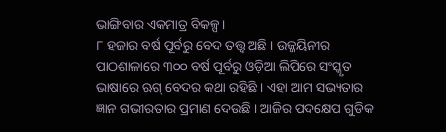ଭାଙ୍ଗିବାର ଏକମାତ୍ର ବିକଳ୍ପ ।
୮ ହଜାର ବର୍ଷ ପୂର୍ବରୁ ବେଦ ତତ୍ତ୍ୱ ଅଛି । ଉଜ୍ଜୟିନୀର ପାଠଶାଳାରେ ୩୦୦ ବର୍ଷ ପୂର୍ବରୁ ଓଡ଼ିଆ ଲିପିରେ ସଂସ୍କୃତ ଭାଷାରେ ଋଗ୍ ବେଦର କଥା ରହିଛି । ଏହା ଆମ ସଭ୍ୟତାର ଜ୍ଞାନ ଗଭୀରତାର ପ୍ରମାଣ ଦେଉଛି । ଆଜିର ପଦକ୍ଷେପ ଗୁଡିକ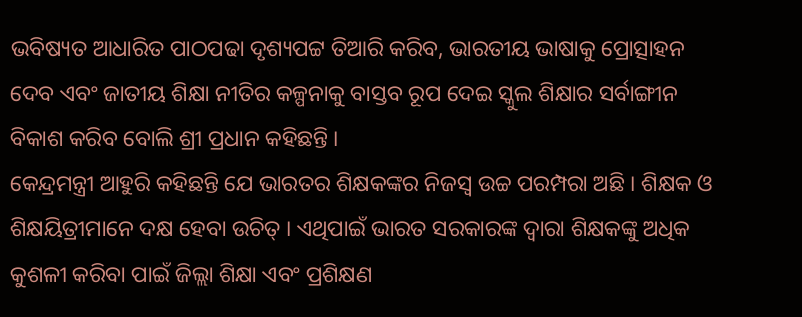ଭବିଷ୍ୟତ ଆଧାରିତ ପାଠପଢା ଦୃଶ୍ୟପଟ୍ଟ ତିଆରି କରିବ, ଭାରତୀୟ ଭାଷାକୁ ପ୍ରୋତ୍ସାହନ ଦେବ ଏବଂ ଜାତୀୟ ଶିକ୍ଷା ନୀତିର କଳ୍ପନାକୁ ବାସ୍ତବ ରୂପ ଦେଇ ସ୍କୁଲ ଶିକ୍ଷାର ସର୍ବାଙ୍ଗୀନ ବିକାଶ କରିବ ବୋଲି ଶ୍ରୀ ପ୍ରଧାନ କହିଛନ୍ତି ।
କେନ୍ଦ୍ରମନ୍ତ୍ରୀ ଆହୁରି କହିଛନ୍ତି ଯେ ଭାରତର ଶିକ୍ଷକଙ୍କର ନିଜସ୍ୱ ଉଚ୍ଚ ପରମ୍ପରା ଅଛି । ଶିକ୍ଷକ ଓ ଶିକ୍ଷୟିତ୍ରୀମାନେ ଦକ୍ଷ ହେବା ଉଚିତ୍ । ଏଥିପାଇଁ ଭାରତ ସରକାରଙ୍କ ଦ୍ୱାରା ଶିକ୍ଷକଙ୍କୁ ଅଧିକ କୁଶଳୀ କରିବା ପାଇଁ ଜିଲ୍ଲା ଶିକ୍ଷା ଏବଂ ପ୍ରଶିକ୍ଷଣ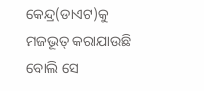କେନ୍ଦ୍ର(ଡାଏଟ)କୁ ମଜଭୂତ୍ କରାଯାଉଛି ବୋଲି ସେ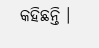କହିଛନ୍ତି ।